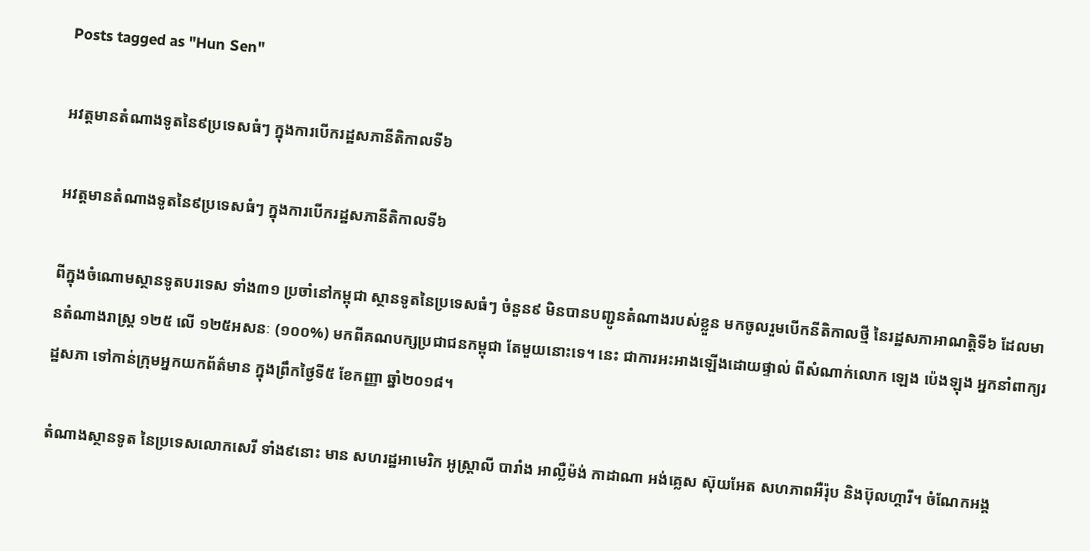Posts tagged as "Hun Sen"

អវត្តមានតំណាងទូតនៃ៩ប្រទេសធំៗ ក្នុងការបើករដ្ឋសភានីតិកាលទី៦

អវត្តមានតំណាងទូតនៃ៩ប្រទេសធំៗ ក្នុងការបើករដ្ឋសភានីតិកាលទី៦

ពីក្នុងចំណោមស្ថានទូតបរទេស ទាំង៣១ ប្រចាំនៅកម្ពុជា ស្ថានទូតនៃប្រទេសធំៗ ចំនួន៩ មិនបានបញ្ជូនតំណាងរបស់ខ្លួន មកចូលរួមបើកនីតិកាលថ្មី នៃរដ្ឋសភាអាណត្តិទី៦ ដែលមានតំណាងរាស្ត្រ ១២៥ លើ ១២៥អសនៈ (១០០%) មកពីគណបក្សប្រជាជនកម្ពុជា តែមួយនោះទេ។ នេះ ជាការអះអាងឡើងដោយផ្ទាល់ ពីសំណាក់លោក ឡេង ប៉េងឡុង អ្នកនាំពាក្យរដ្ឋសភា ទៅកាន់ក្រុមអ្នកយកព័ត៌មាន ក្នុងព្រឹកថ្ងៃទី៥ ខែកញ្ញា ឆ្នាំ២០១៨។

តំណាងស្ថានទូត នៃប្រទេសលោកសេរី ទាំង៩នោះ មាន សហរដ្ឋអាមេរិក អូស្ដ្រាលី បារាំង អាល្លឺម៉ង់ កាដាណា អង់គ្លេស ស៊ុយអែត សហភាពអឺរ៉ុប និងប៊ុលហ្គារី។ ចំណែកអង្គ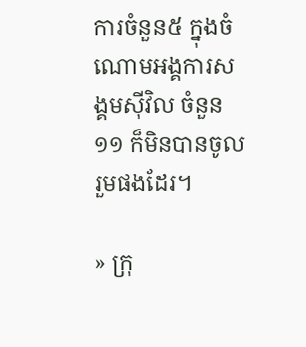ការចំនួន៥ ក្នុងចំណោមអង្គការសង្គមស៊ីវិល ចំនួន១១ ក៏មិនបានចូលរួមផងដែរ។

» ក្រុ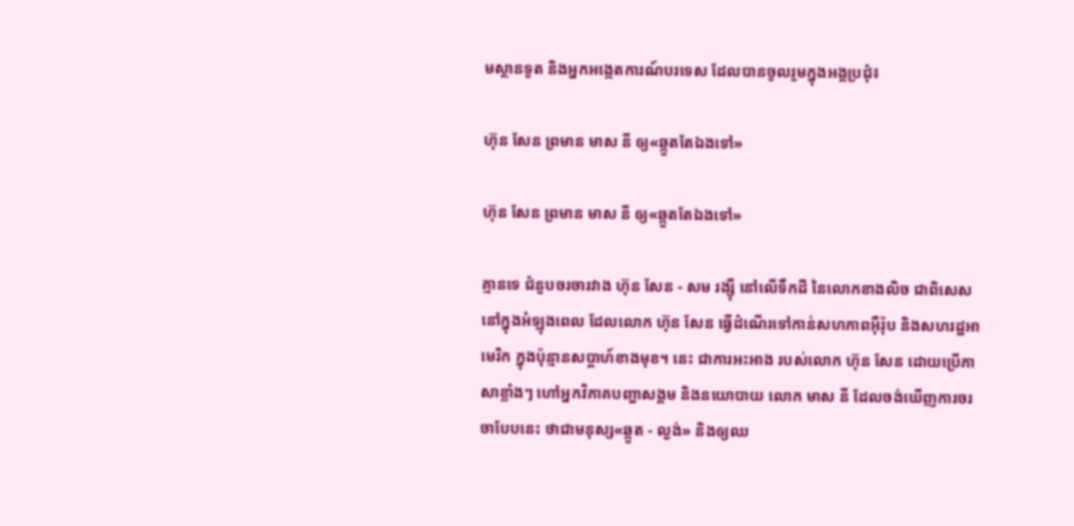មស្ថានទូត និងអ្នកអង្កេតការណ៍បរទេស ដែលបានចូលរួមក្នុងអង្គប្រជុំ៖

ហ៊ុន សែន ព្រមាន មាស នី ឲ្យ«ឆ្កួតតែឯងទៅ»

ហ៊ុន សែន ព្រមាន មាស នី ឲ្យ«ឆ្កួតតែឯងទៅ»

គ្មានទេ ជំនួបចរចារវាង ហ៊ុន សែន - សម រង្ស៊ី នៅលើទឹកដី នៃលោកខាងលិច ជាពិសេសនៅក្នុងអំឡុងពេល ដែលលោក ហ៊ុន សែន ធ្វើដំណើរទៅកាន់សហភាពអ៊ឺរ៉ុប និងសហរដ្ឋអាមេរិក ក្នុងប៉ុន្មានសប្ដាហ៍ខាងមុខ។ នេះ ជាការអះអាង របស់លោក ហ៊ុន សែន ដោយប្រើភាសាខ្លាំងៗ ហៅអ្នកវិភាគបញ្ហាសង្គម និងនយោបាយ លោក មាស នី ដែលចង់ឃើញការចរចាបែបនេះ ថាជាមនុស្ស«ឆ្កួត - ល្ងង់» និងឲ្យឈ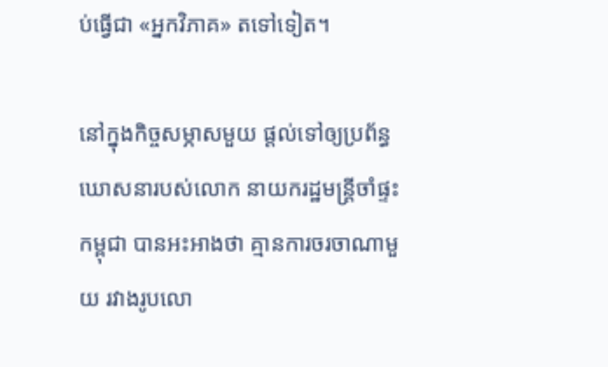ប់ធ្វើជា «អ្នកវិភាគ» តទៅទៀត។

នៅក្នុងកិច្ចសម្ភាសមួយ ផ្ដល់ទៅឲ្យប្រព័ន្ធឃោសនារបស់លោក នាយករដ្ឋមន្ត្រីចាំផ្ទះកម្ពុជា បានអះអាងថា គ្មានការចរចាណាមួយ រវាងរូបលោ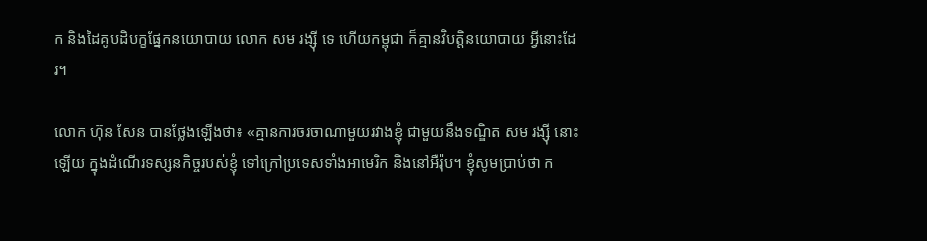ក និងដៃគូបដិបក្ខផ្នែកនយោបាយ លោក សម រង្ស៊ី ទេ ហើយកម្ពុជា ក៏គ្មានវិបត្តិនយោបាយ អ្វីនោះដែរ។

លោក ហ៊ុន សែន បានថ្លែងឡើងថា៖ «គ្មានការចរចាណាមួយរវាងខ្ញុំ ជាមួយនឹងទណ្ឌិត សម រង្ស៊ី នោះឡើយ ក្នុងដំណើរទស្សនកិច្ចរបស់ខ្ញុំ ទៅក្រៅប្រទេសទាំងអាមេរិក និងនៅអឺរ៉ុប។ ខ្ញុំសូមប្រាប់ថា ក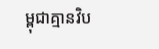ម្ពុជាគ្មានវិប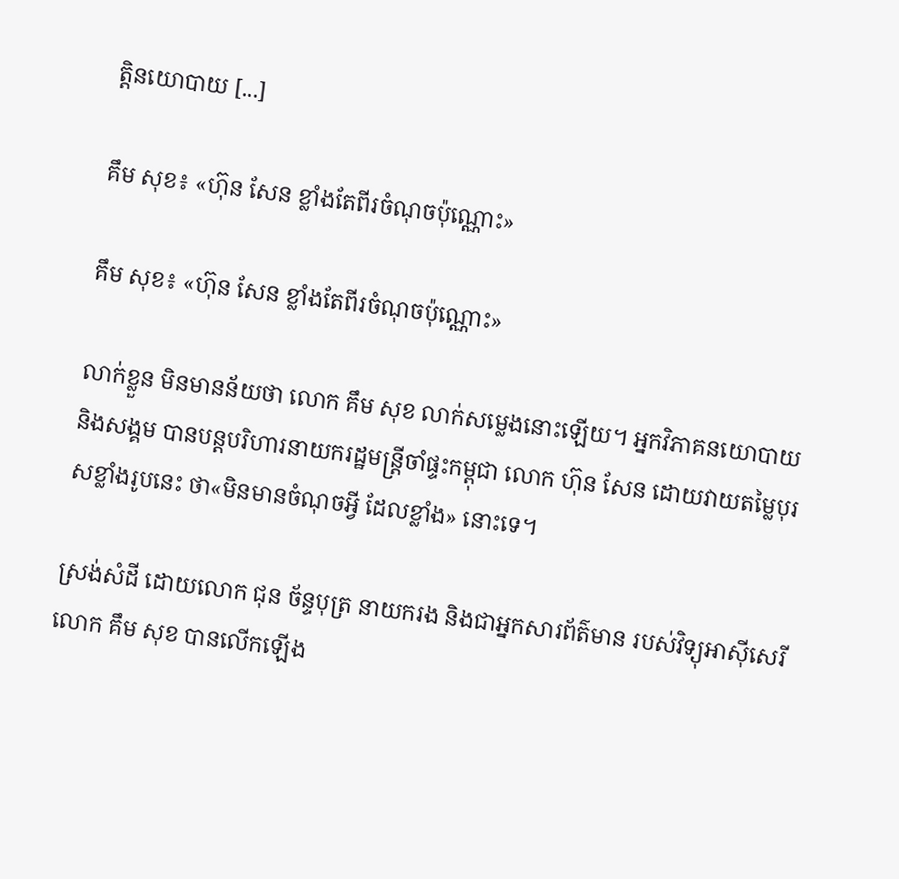ត្តិនយោបាយ [...]

គឹម សុខ៖ «ហ៊ុន សែន ខ្លាំងតែពីរចំណុចប៉ុណ្ណោះ»

គឹម សុខ៖ «ហ៊ុន សែន ខ្លាំងតែពីរចំណុចប៉ុណ្ណោះ»

លាក់ខ្លួន មិនមានន័យថា លោក គឹម សុខ លាក់សម្លេងនោះឡើយ។ អ្នកវិភាគនយោបាយ និងសង្គម បានបន្តបរិហារនាយករដ្ឋមន្ត្រីចាំផ្ទះកម្ពុជា លោក ហ៊ុន សែន ដោយវាយតម្លៃបុរសខ្លាំងរូបនេះ ថា«មិនមានចំណុចអ្វី ដែលខ្លាំង» នោះទេ។

ស្រង់សំដី ដោយលោក ជុន ច័ន្ទបុត្រ នាយករង និងជាអ្នកសារព័ត៌មាន របស់វិទ្យុអាស៊ីសេរី លោក គឹម សុខ បានលើកឡើង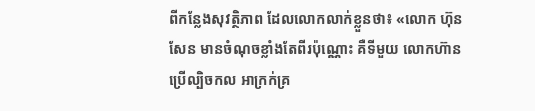ពីកន្លែងសុវត្ថិភាព ដែលលោកលាក់ខ្លួនថា៖ «លោក ហ៊ុន សែន មានចំណុចខ្លាំងតែពីរប៉ុណ្ណោះ គឺទីមួយ លោកហ៊ានប្រើល្បិចកល អាក្រក់គ្រ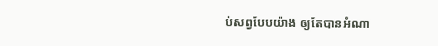ប់សព្វបែបយ៉ាង ឲ្យតែបានអំណា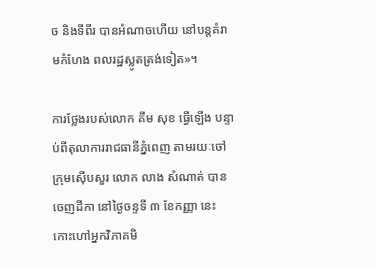ច និងទីពីរ បានអំណាចហើយ នៅបន្តគំរាមកំហែង ពលរដ្ឋស្លូតត្រង់ទៀត»។

ការថ្លែងរបស់លោក គឹម សុខ ធ្វើឡើង បន្ទាប់ពីតុលាការរាជធានីភ្នំពេញ តាមរយៈចៅក្រុមស៊ើបសួរ លោក លាង សំណាត់ បានចេញដីកា នៅថ្ងៃចន្ទទី ៣ ខែកញ្ញា នេះ កោះហៅអ្នកវិភាគមិ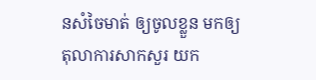នសំចៃមាត់ ឲ្យចូលខ្លួន មកឲ្យតុលាការសាកសួរ យក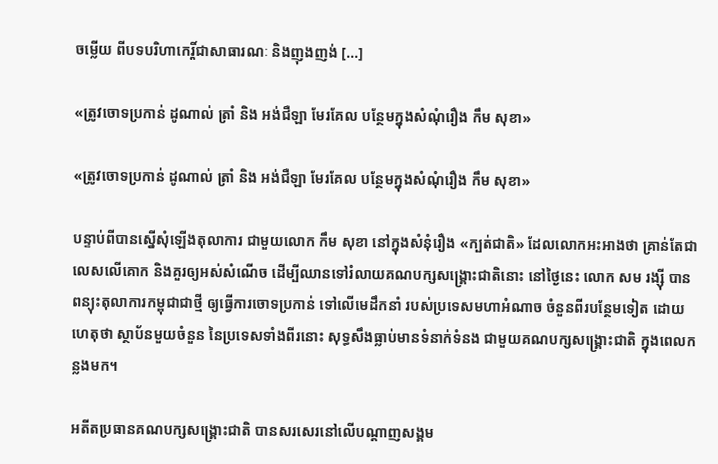ចម្លើយ ពីបទបរិហាកេរ្តិ៍ជាសាធារណៈ និងញុងញង់ [...]

«ត្រូវចោទប្រកាន់ ដូណាល់ ត្រាំ និង អង់ជឺឡា មែរគែល បន្ថែមក្នុងសំណុំរឿង កឹម សុខា»

«ត្រូវចោទប្រកាន់ ដូណាល់ ត្រាំ និង អង់ជឺឡា មែរគែល បន្ថែមក្នុងសំណុំរឿង កឹម សុខា»

បន្ទាប់ពីបានស្នើសុំឡើងតុលាការ ជាមួយលោក កឹម សុខា នៅក្នុងសំនុំរឿង «ក្បត់ជាតិ» ដែលលោកអះអាងថា គ្រាន់តែជាលេសលើគោក និងគួរឲ្យអស់សំណើច ដើម្បីឈានទៅរំលាយគណបក្សសង្គ្រោះជាតិនោះ នៅថ្ងៃនេះ លោក សម រង្ស៊ី បានពន្យុះតុលាការកម្ពុជាជាថ្មី ឲ្យធ្វើការចោទប្រកាន់ ទៅលើមេដឹកនាំ របស់ប្រទេសមហាអំណាច ចំនួនពីរបន្ថែមទៀត ដោយហេតុថា ស្ថាប័នមួយចំនួន នៃប្រទេសទាំងពីរនោះ សុទ្ធសឹងធ្លាប់មានទំនាក់ទំនង ជាមួយគណបក្សសង្គ្រោះជាតិ ក្នុងពេលកន្លងមក។

អតីតប្រធានគណបក្សសង្គ្រោះជាតិ បានសរសេរនៅលើបណ្ដាញសង្គម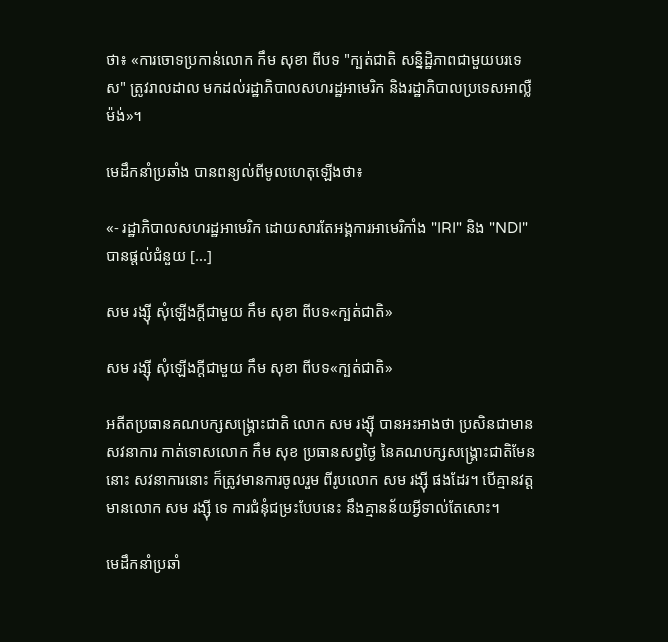ថា៖ «ការចោទប្រកាន់លោក កឹម សុខា ពីបទ "ក្បត់ជាតិ សន្និដ្ឋិភាពជាមួយបរទេស" ត្រូវរាលដាល មកដល់រដ្ឋាភិបាលសហរដ្ឋអាមេរិក និងរដ្ឋាភិបាលប្រទេសអាល្លឺម៉ង់»។

មេដឹកនាំប្រឆាំង បានពន្យល់ពីមូលហេតុឡើងថា៖

«- រដ្ឋាភិបាលសហរដ្ឋអាមេរិក ដោយសារតែអង្គការអាមេរិកាំង "IRI" និង "NDI" បានផ្តល់ជំនួយ [...]

សម រង្ស៊ី សុំឡើងក្ដីជាមួយ កឹម សុខា ពីបទ«ក្បត់ជាតិ»

សម រង្ស៊ី សុំឡើងក្ដីជាមួយ កឹម សុខា ពីបទ«ក្បត់ជាតិ»

អតីតប្រធានគណបក្សសង្គ្រោះជាតិ លោក សម រង្ស៊ី បានអះអាងថា ប្រសិនជាមានសវនាការ កាត់ទោសលោក កឹម សុខ ប្រធានសព្វថ្ងៃ នៃគណបក្សសង្គ្រោះជាតិមែននោះ សវនាការនោះ ក៏ត្រូវមានការចូលរួម ពីរូបលោក សម រង្ស៊ី ផងដែរ។ បើគ្មានវត្តមានលោក សម រង្ស៊ី ទេ ការជំនុំជម្រះបែបនេះ នឹងគ្មានន័យអ្វីទាល់តែសោះ។

មេដឹកនាំប្រឆាំ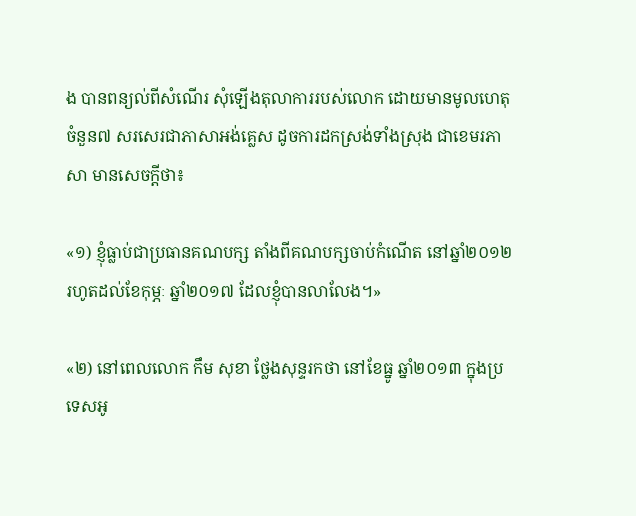ង បានពន្យល់ពីសំណើរ សុំឡើងតុលាការរបស់លោក ដោយមានមូលហេតុចំនួន៧ សរសេរជាភាសាអង់គ្លេស ដូចការដកស្រង់ទាំងស្រុង ជាខេមរភាសា មានសេចក្ដីថា៖

«១) ខ្ញុំធ្លាប់ជាប្រធានគណបក្ស តាំងពីគណបក្សចាប់កំណើត នៅឆ្នាំ២០១២ រហូតដល់ខែកុម្ភៈ ឆ្នាំ២០១៧ ដែលខ្ញុំបានលាលែង។»

«២) នៅពេលលោក កឹម សុខា ថ្លែងសុន្ទរកថា នៅខែធ្នូ ឆ្នាំ២០១៣ ក្នុងប្រទេសអូ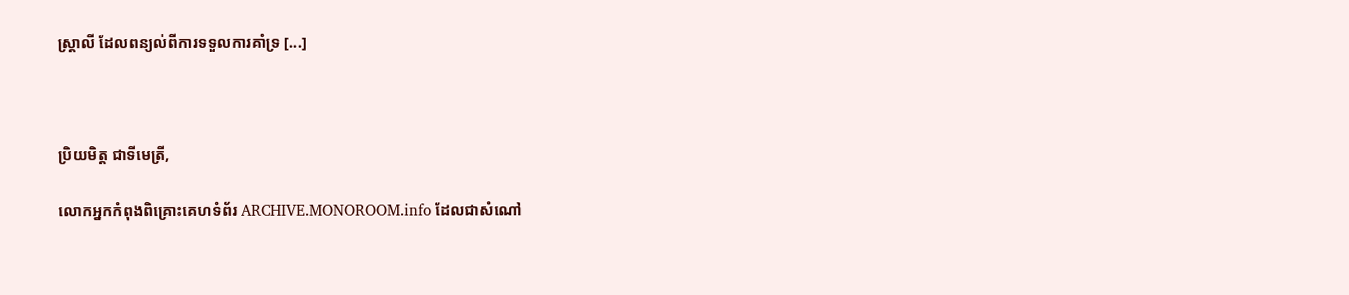ស្ត្រាលី ដែលពន្យល់ពីការទទួលការគាំទ្រ [...]



ប្រិយមិត្ត ជាទីមេត្រី,

លោកអ្នកកំពុងពិគ្រោះគេហទំព័រ ARCHIVE.MONOROOM.info ដែលជាសំណៅ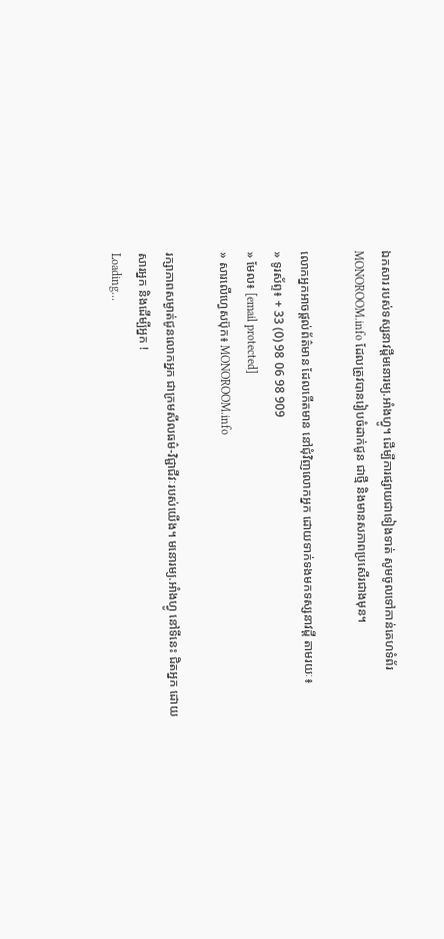ឯកសារ របស់ទស្សនាវដ្ដីមនោរម្យ.អាំងហ្វូ។ ដើម្បីការផ្សាយជាទៀងទាត់ សូមចូលទៅកាន់គេហទំព័រ MONOROOM.info ដែលត្រូវបានរៀបចំដាក់ជូន ជាថ្មី និងមានសភាពប្រសើរជាងមុន។

លោកអ្នកអាចផ្ដល់ព័ត៌មាន ដែលកើតមាន នៅជុំវិញលោកអ្នក ដោយទាក់ទងមកទស្សនាវដ្ដី តាមរយៈ៖
» ទូរស័ព្ទ៖ + 33 (0) 98 06 98 909
» មែល៖ [email protected]
» សារលើហ្វេសប៊ុក៖ MONOROOM.info

រក្សាភាពសម្ងាត់ជូនលោកអ្នក ជាក្រមសីលធម៌-វិជ្ជាជីវៈរបស់យើង។ មនោរម្យ.អាំងហ្វូ នៅទីនេះ ជិតអ្នក ដោយសារអ្នក និងដើម្បីអ្នក !
Loading...